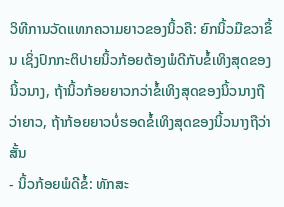ວິທີການວັດແທກຄວາມຍາວຂອງນິ້ວຄື: ຍົກນິ້ວມືຂວາຂຶ້ນ ເຊິ່ງປົກກະຕິປາຍນິ້ວກ້ອຍຕ້ອງພໍດີກັບຂໍ້ເທິງສຸດຂອງນິ້ວນາງ, ຖ້ານິ້ວກ້ອຍຍາວກວ່າຂໍ້ເທິງສຸດຂອງນິ້ວນາງຖືວ່າຍາວ, ຖ້າກ້ອຍຍາວບໍ່ຮອດຂໍ້ເທິງສຸດຂອງນິ້ວນາງຖືວ່າສັ້ນ
- ນິ້ວກ້ອຍພໍດີຂໍ້: ທັກສະ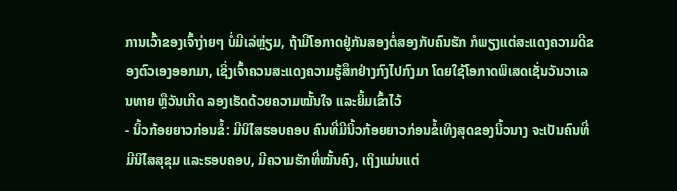ການເວົ້າຂອງເຈົ້າງ່າຍໆ ບໍ່ມີເລ່ຫຼ່ຽມ, ຖ້າມີໂອກາດຢູ່ກັນສອງຕໍ່ສອງກັບຄົນຮັກ ກໍພຽງແຕ່ສະແດງຄວາມດີຂອງຕົວເອງອອກມາ, ເຊິ່ງເຈົ້າຄວນສະແດງຄວາມຮູ້ສຶກຢ່າງກົງໄປກົງມາ ໂດຍໃຊ້ໂອກາດພິເສດເຊັ່ນວັນວາເລນທາຍ ຫຼືວັນເກີດ ລອງເຮັດດ້ວຍຄວາມໝັ້ນໃຈ ແລະຍິ້ມເຂົ້າໄວ້
- ນິ້ວກ້ອຍຍາວກ່ອນຂໍ້: ມີນິໄສຮອບຄອບ ຄົນທີ່ມີນິ້ວກ້ອຍຍາວກ່ອນຂໍ້ເທິງສຸດຂອງນິ້ວນາງ ຈະເປັນຄົນທີ່ມີນິໄສສຸຂຸມ ແລະຮອບຄອບ, ມີຄວາມຮັກທີ່ໝັ້ນຄົງ, ເຖິງແມ່ນແຕ່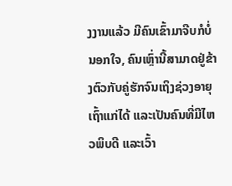ງງານແລ້ວ ມີຄົນເຂົ້າມາຈີບກໍບໍ່ນອກໃຈ, ຄົນເຫຼົ່ານີ້ສາມາດຢູ່ຂ້າງຕົວກັບຄູ່ຮັກຈົນເຖິງຊ່ວງອາຍຸເຖົ້າແກ່ໄດ້ ແລະເປັນຄົນທີ່ມີໄຫວພິບດີ ແລະເວົ້າ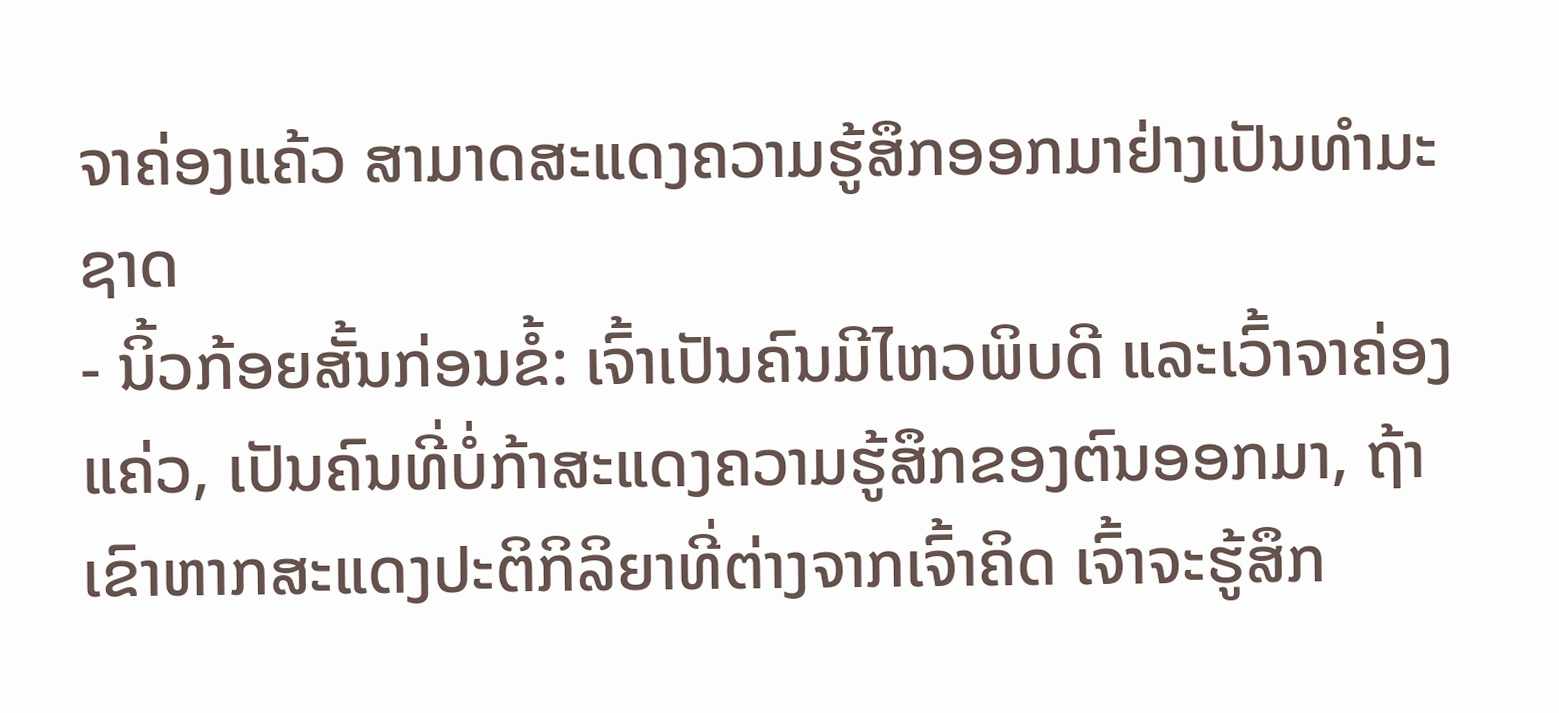ຈາຄ່ອງແຄ້ວ ສາມາດສະແດງຄວາມຮູ້ສຶກອອກມາຢ່າງເປັນທຳມະຊາດ
- ນິ້ວກ້ອຍສັ້ນກ່ອນຂໍ້: ເຈົ້າເປັນຄົນມີໄຫວພິບດີ ແລະເວົ້າຈາຄ່ອງແຄ່ວ, ເປັນຄົນທີ່ບໍ່ກ້າສະແດງຄວາມຮູ້ສຶກຂອງຕົນອອກມາ, ຖ້າເຂົາຫາກສະແດງປະຕິກິລິຍາທີ່ຕ່າງຈາກເຈົ້າຄິດ ເຈົ້າຈະຮູ້ສຶກ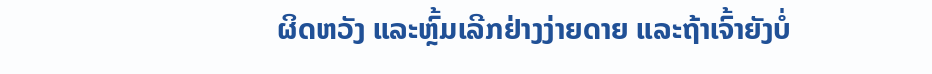ຜິດຫວັງ ແລະຫຼົ້ມເລີກຢ່າງງ່າຍດາຍ ແລະຖ້າເຈົ້າຍັງບໍ່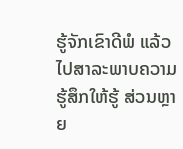ຮູ້ຈັກເຂົາດີພໍ ແລ້ວໄປສາລະພາບຄວາມຮູ້ສຶກໃຫ້ຮູ້ ສ່ວນຫຼາຍ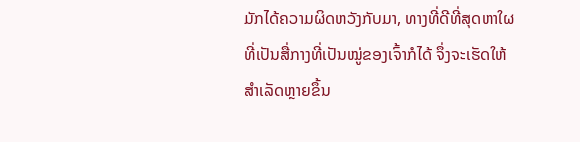ມັກໄດ້ຄວາມຜິດຫວັງກັບມາ, ທາງທີ່ດີທີ່ສຸດຫາໃຜທີ່ເປັນສື່ກາງທີ່ເປັນໝູ່ຂອງເຈົ້າກໍໄດ້ ຈຶ່ງຈະເຮັດໃຫ້ສຳເລັດຫຼາຍຂຶ້ນ